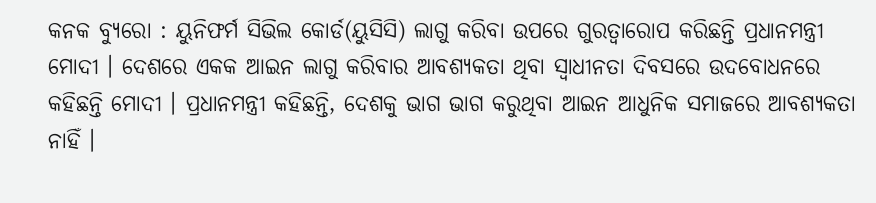କନକ ବ୍ୟୁରୋ : ୟୁନିଫର୍ମ ସିଭିଲ କୋର୍ଡ(ୟୁସିସି) ଲାଗୁ କରିବା ଉପରେ ଗୁରତ୍ବାରୋପ କରିଛନ୍ତି ପ୍ରଧାନମନ୍ତ୍ରୀ ମୋଦୀ । ଦେଶରେ ଏକକ ଆଇନ ଲାଗୁ କରିବାର ଆବଶ୍ୟକତା ଥିବା ସ୍ବାଧୀନତା ଦିବସରେ ଉଦବୋଧନରେ କହିଛନ୍ତି ମୋଦୀ । ପ୍ରଧାନମନ୍ତ୍ରୀ କହିଛନ୍ତି, ଦେଶକୁ ଭାଗ ଭାଗ କରୁଥିବା ଆଇନ ଆଧୁନିକ ସମାଜରେ ଆବଶ୍ୟକତା ନାହିଁ ।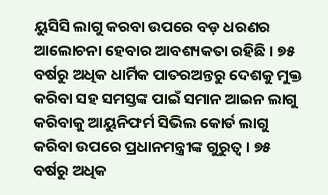ୟୁସିସି ଲାଗୁ କରବା ଉପରେ ବଡ଼ ଧରଣର ଆଲୋଚନା ହେବାର ଆବଶ୍ୟକତା ରହିଛି । ୭୫ ବର୍ଷରୁ ଅଧିକ ଧାର୍ମିକ ପାତରଅନ୍ତରୁ ଦେଶକୁ ମୁକ୍ତ କରିବା ସହ ସମସ୍ତଙ୍କ ପାଇଁ ସମାନ ଆଇନ ଲାଗୁ କରିବାକୁ ଆୟୁନିଫର୍ମ ସିଭିଲ କୋର୍ଡ ଲାଗୁ କରିବା ଉପରେ ପ୍ରଧାନମନ୍ତ୍ରୀଙ୍କ ଗୁରୁତ୍ୱ । ୭୫ ବର୍ଷରୁ ଅଧିକ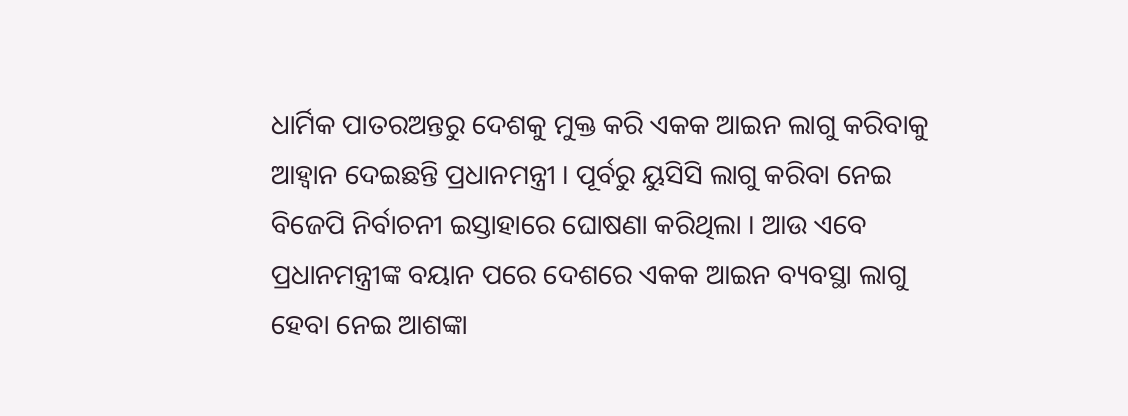ଧାର୍ମିକ ପାତରଅନ୍ତରୁ ଦେଶକୁ ମୁକ୍ତ କରି ଏକକ ଆଇନ ଲାଗୁ କରିବାକୁ ଆହ୍ୱାନ ଦେଇଛନ୍ତି ପ୍ରଧାନମନ୍ତ୍ରୀ । ପୂର୍ବରୁ ୟୁସିସି ଲାଗୁ କରିବା ନେଇ ବିଜେପି ନିର୍ବାଚନୀ ଇସ୍ତାହାରେ ଘୋଷଣା କରିଥିଲା । ଆଉ ଏବେ ପ୍ରଧାନମନ୍ତ୍ରୀଙ୍କ ବୟାନ ପରେ ଦେଶରେ ଏକକ ଆଇନ ବ୍ୟବସ୍ଥା ଲାଗୁ ହେବା ନେଇ ଆଶଙ୍କା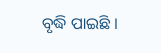ବୃଦ୍ଧି ପାଇଛି ।